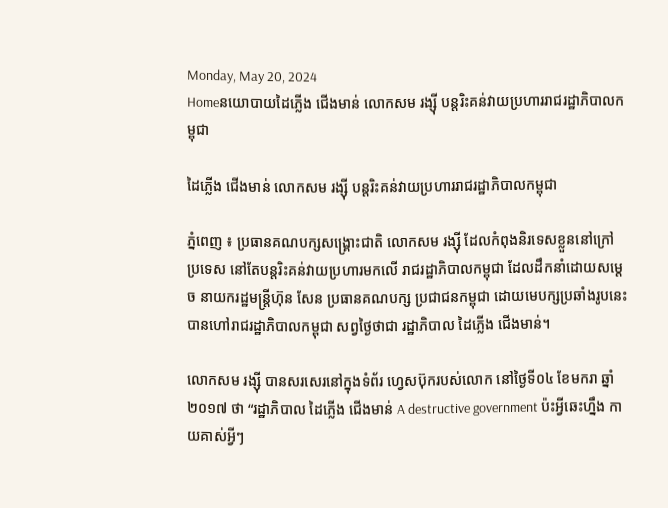Monday, May 20, 2024
Homeនយោបាយដៃភ្លើង ជើងមាន់ លោកសម រង្ស៊ី បន្តរិះគន់វាយប្រហាររាជរដ្ឋាភិបាលកម្ពុជា

ដៃភ្លើង ជើងមាន់ លោកសម រង្ស៊ី បន្តរិះគន់វាយប្រហាររាជរដ្ឋាភិបាលកម្ពុជា

ភ្នំពេញ ៖ ប្រធានគណបក្សសង្គ្រោះជាតិ លោកសម រង្ស៊ី ដែលកំពុងនិរទេសខ្លួននៅក្រៅ ប្រទេស នៅតែបន្តរិះគន់វាយប្រហារមកលើ រាជរដ្ឋាភិបាលកម្ពុជា ដែលដឹកនាំដោយសម្តេច នាយករដ្ឋមន្ត្រីហ៊ុន សែន ប្រធានគណបក្ស ប្រជាជនកម្ពុជា ដោយមេបក្សប្រឆាំងរូបនេះ បានហៅរាជរដ្ឋាភិបាលកម្ពុជា សព្វថ្ងៃថាជា រដ្ឋាភិបាល ដៃភ្លើង ជើងមាន់។

លោកសម រង្ស៊ី បានសរសេរនៅក្នុងទំព័រ ហ្វេសប៊ុករបស់លោក នៅថ្ងៃទី០៤ ខែមករា ឆ្នាំ២០១៧ ថា “រដ្ឋាភិបាល ដៃភ្លើង ជើងមាន់ A destructive government ប៉ះអ្វីឆេះហ្នឹង កាយគាស់អ្វីៗ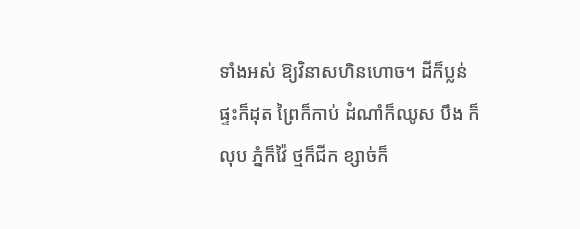ទាំងអស់ ឱ្យវិនាសហិនហោច។ ដីក៏ប្លន់ ផ្ទះក៏ដុត ព្រៃក៏កាប់ ដំណាំក៏ឈូស បឹង ក៏លុប ភ្នំក៏វ៉ៃ ថ្មក៏ជីក ខ្សាច់ក៏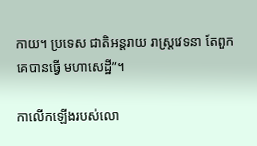កាយ។ ប្រទេស ជាតិអន្តរាយ រាស្ត្រវេទនា តែពួកគេបានធ្វើ មហាសេដ្ឋី”។

កាលើកឡើងរបស់លោ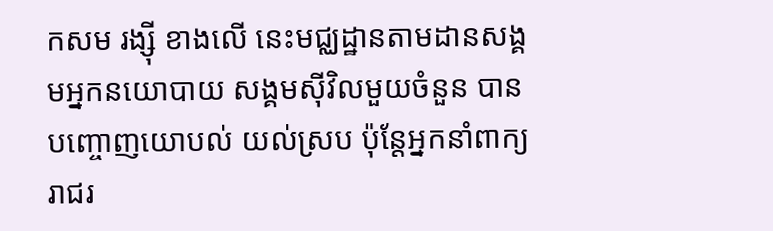កសម រង្ស៊ី ខាងលើ នេះមជ្ឈដ្ឋានតាមដានសង្គមអ្នកនយោបាយ សង្គមស៊ីវិលមួយចំនួន បានបញ្ចោញយោបល់ យល់ស្រប ប៉ុន្តែអ្នកនាំពាក្យរាជរ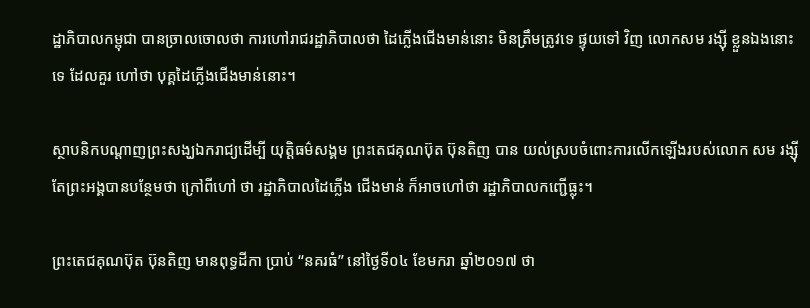ដ្ឋាភិបាលកម្ពុជា បានច្រាលចោលថា ការហៅរាជរដ្ឋាភិបាលថា ដៃភ្លើងជើងមាន់នោះ មិនត្រឹមត្រូវទេ ផ្ទុយទៅ វិញ លោកសម រង្ស៊ី ខ្លួនឯងនោះទេ ដែលគួរ ហៅថា បុគ្គដៃភ្លើងជើងមាន់នោះ។

ស្ថាបនិកបណ្តាញព្រះសង្ឃឯករាជ្យដើម្បី យុត្តិធម៌សង្គម ព្រះតេជគុណប៊ុត ប៊ុនតិញ បាន យល់ស្របចំពោះការលើកឡើងរបស់លោក សម រង្ស៊ី តែព្រះអង្គបានបន្ថែមថា ក្រៅពីហៅ ថា រដ្ឋាភិបាលដៃភ្លើង ជើងមាន់ ក៏អាចហៅថា រដ្ឋាភិបាលកញ្ជើធ្លុះ។

ព្រះតេជគុណប៊ុត ប៊ុនតិញ មានពុទ្ធដីកា ប្រាប់ “នគរធំ” នៅថ្ងៃទី០៤ ខែមករា ឆ្នាំ២០១៧ ថា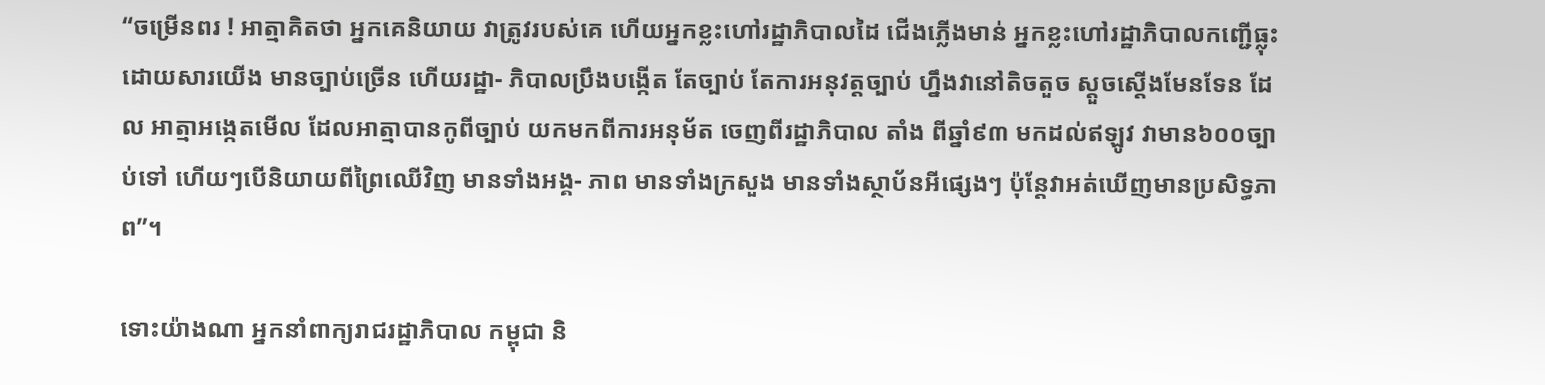“ចម្រើនពរ ! អាត្មាគិតថា អ្នកគេនិយាយ វាត្រូវរបស់គេ ហើយអ្នកខ្លះហៅរដ្ឋាភិបាលដៃ ជើងភ្លើងមាន់ អ្នកខ្លះហៅរដ្ឋាភិបាលកញ្ជើធ្លុះ ដោយសារយើង មានច្បាប់ច្រើន ហើយរដ្ឋា- ភិបាលប្រឹងបង្កើត តែច្បាប់ តែការអនុវត្តច្បាប់ ហ្នឹងវានៅតិចតួច ស្តួចស្តើងមែនទែន ដែល អាត្មាអង្កេតមើល ដែលអាត្មាបានកូពីច្បាប់ យកមកពីការអនុម័ត ចេញពីរដ្ឋាភិបាល តាំង ពីឆ្នាំ៩៣ មកដល់ឥឡូវ វាមាន៦០០ច្បាប់ទៅ ហើយៗបើនិយាយពីព្រៃឈើវិញ មានទាំងអង្គ- ភាព មានទាំងក្រសួង មានទាំងស្ថាប័នអីផ្សេងៗ ប៉ុន្តែវាអត់ឃើញមានប្រសិទ្ធភាព”។

ទោះយ៉ាងណា អ្នកនាំពាក្យរាជរដ្ឋាភិបាល កម្ពុជា និ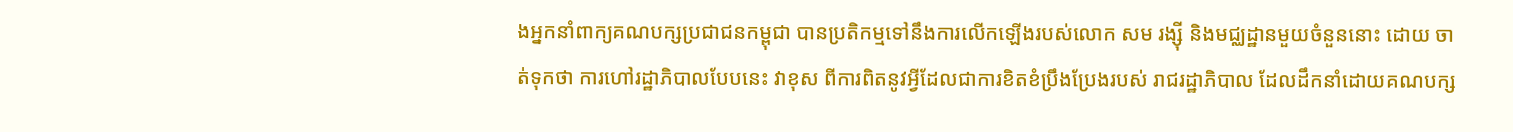ងអ្នកនាំពាក្យគណបក្សប្រជាជនកម្ពុជា បានប្រតិកម្មទៅនឹងការលើកឡើងរបស់លោក សម រង្ស៊ី និងមជ្ឈដ្ឋានមួយចំនួននោះ ដោយ ចាត់ទុកថា ការហៅរដ្ឋាភិបាលបែបនេះ វាខុស ពីការពិតនូវអ្វីដែលជាការខិតខំប្រឹងប្រែងរបស់ រាជរដ្ឋាភិបាល ដែលដឹកនាំដោយគណបក្ស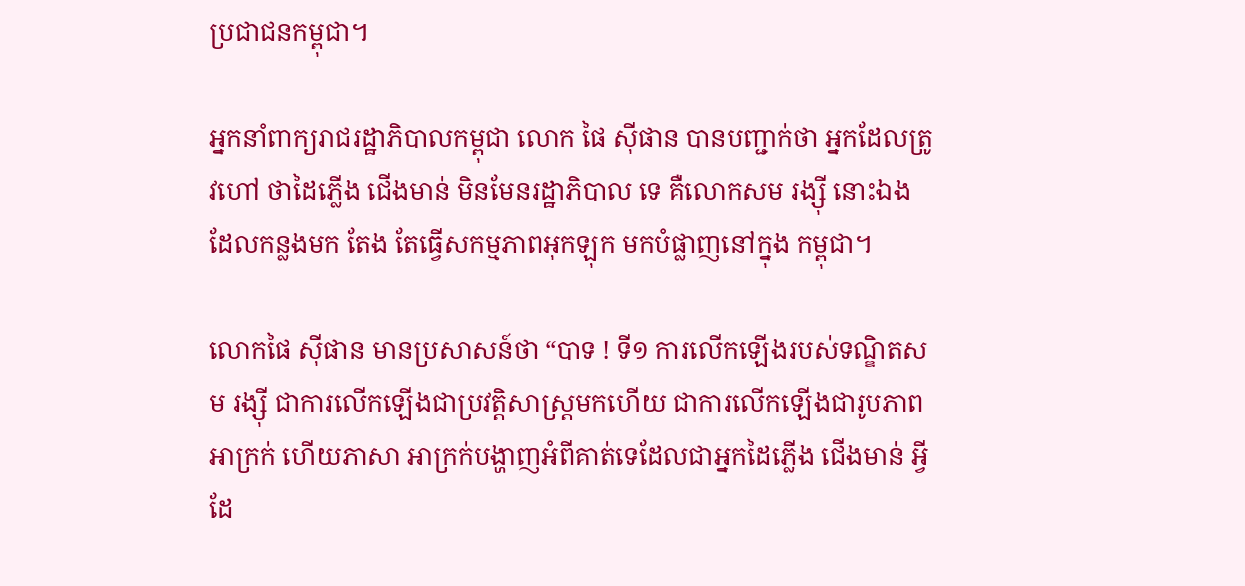ប្រជាជនកម្ពុជា។

អ្នកនាំពាក្យរាជរដ្ឋាភិបាលកម្ពុជា លោក ផៃ ស៊ីផាន បានបញ្ជាក់ថា អ្នកដែលត្រូវហៅ ថាដៃភ្លើង ជើងមាន់ មិនមែនរដ្ឋាភិបាល ទេ គឺលោកសម រង្ស៊ី នោះឯង ដែលកន្លងមក តែង តែធ្វើសកម្មភាពអុកឡុក មកបំផ្លាញនៅក្នុង កម្ពុជា។

លោកផៃ ស៊ីផាន មានប្រសាសន៍ថា “បាទ ! ទី១ ការលើកឡើងរបស់ទណ្ឌិតសម រង្ស៊ី ជាការលើកឡើងជាប្រវត្តិសាស្ត្រមកហើយ ជាការលើកឡើងជារូបភាពអាក្រក់ ហើយភាសា អាក្រក់បង្ហាញអំពីគាត់ទេដែលជាអ្នកដៃភ្លើង ជើងមាន់ អ្វីដែ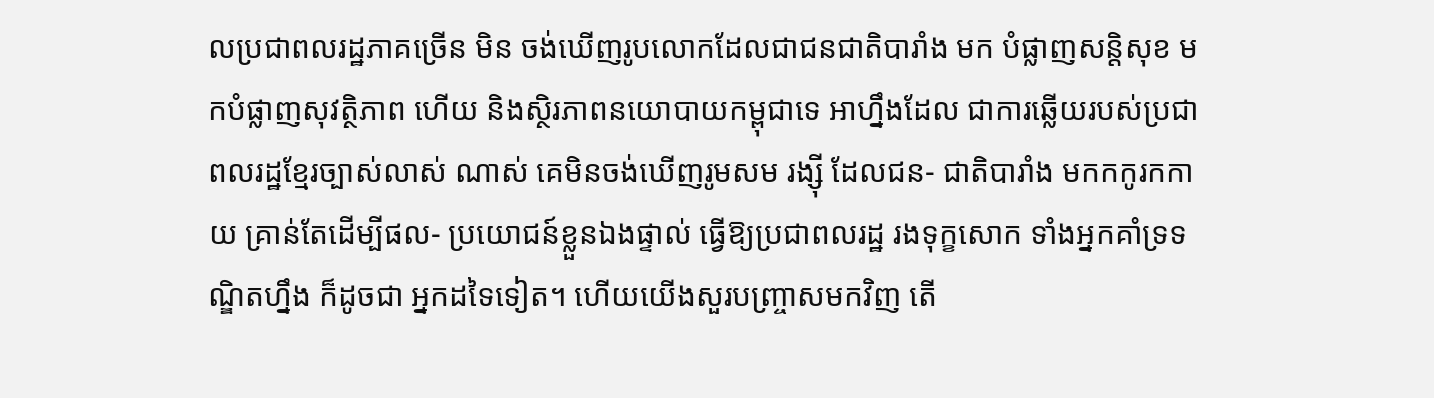លប្រជាពលរដ្ឋភាគច្រើន មិន ចង់ឃើញរូបលោកដែលជាជនជាតិបារាំង មក បំផ្លាញសន្តិសុខ មកបំផ្លាញសុវត្ថិភាព ហើយ និងស្ថិរភាពនយោបាយកម្ពុជាទេ អាហ្នឹងដែល ជាការឆ្លើយរបស់ប្រជាពលរដ្ឋខ្មែរច្បាស់លាស់ ណាស់ គេមិនចង់ឃើញរូមសម រង្ស៊ី ដែលជន- ជាតិបារាំង មកកកូរកកាយ គ្រាន់តែដើម្បីផល- ប្រយោជន៍ខ្លួនឯងផ្ទាល់ ធ្វើឱ្យប្រជាពលរដ្ឋ រងទុក្ខសោក ទាំងអ្នកគាំទ្រទណ្ឌិតហ្នឹង ក៏ដូចជា អ្នកដទៃទៀត។ ហើយយើងសួរបញ្ច្រាសមកវិញ តើ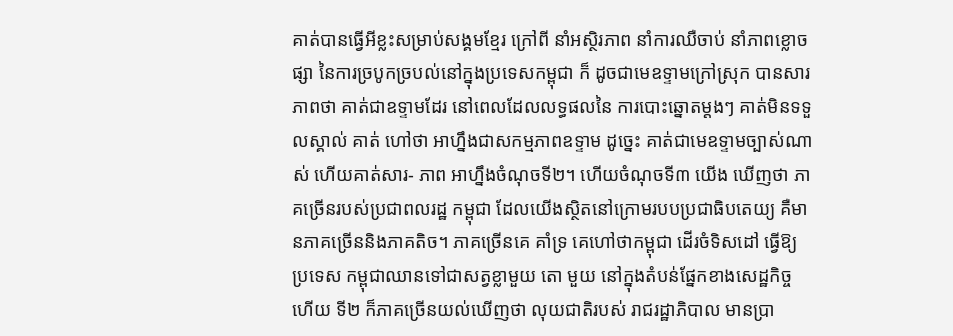គាត់បានធ្វើអីខ្លះសម្រាប់សង្គមខ្មែរ ក្រៅពី នាំអស្ថិរភាព នាំការឈឺចាប់ នាំភាពខ្លោចផ្សា នៃការច្របូកច្របល់នៅក្នុងប្រទេសកម្ពុជា ក៏ ដូចជាមេឧទ្ទាមក្រៅស្រុក បានសារភាពថា គាត់ជាឧទ្ទាមដែរ នៅពេលដែលលទ្ធផលនៃ ការបោះឆ្នោតម្តងៗ គាត់មិនទទួលស្គាល់ គាត់ ហៅថា អាហ្នឹងជាសកម្មភាពឧទ្ទាម ដូច្នេះ គាត់ជាមេឧទ្ទាមច្បាស់ណាស់ ហើយគាត់សារ- ភាព អាហ្នឹងចំណុចទី២។ ហើយចំណុចទី៣ យើង ឃើញថា ភាគច្រើនរបស់ប្រជាពលរដ្ឋ កម្ពុជា ដែលយើងស្ថិតនៅក្រោមរបបប្រជាធិបតេយ្យ គឺមានភាគច្រើននិងភាគតិច។ ភាគច្រើនគេ គាំទ្រ គេហៅថាកម្ពុជា ដើរចំទិសដៅ ធ្វើឱ្យ ប្រទេស កម្ពុជាឈានទៅជាសត្វខ្លាមួយ តោ មួយ នៅក្នុងតំបន់ផ្នែកខាងសេដ្ឋកិច្ច ហើយ ទី២ ក៏ភាគច្រើនយល់ឃើញថា លុយជាតិរបស់ រាជរដ្ឋាភិបាល មានប្រា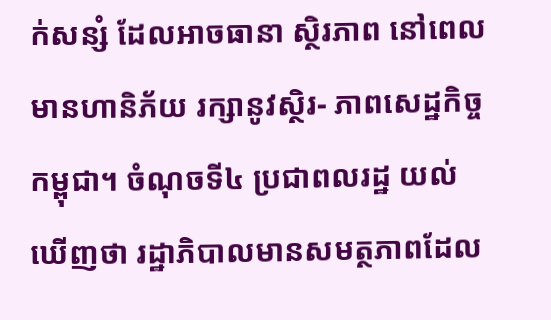ក់សន្សំ ដែលអាចធានា ស្ថិរភាព នៅពេលមានហានិភ័យ រក្សានូវស្ថិរ- ភាពសេដ្ឋកិច្ចកម្ពុជា។ ចំណុចទី៤ ប្រជាពលរដ្ឋ យល់ឃើញថា រដ្ឋាភិបាលមានសមត្ថភាពដែល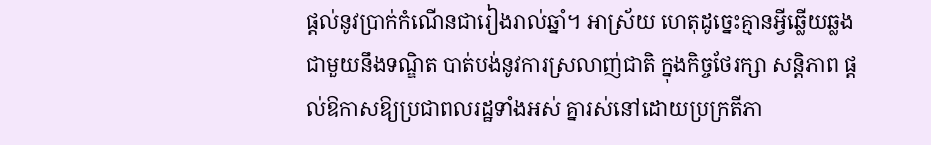ផ្តល់នូវប្រាក់កំណើនជារៀងរាល់ឆ្នាំ។ អាស្រ័យ ហេតុដូច្នេះគ្មានអ្វីឆ្លើយឆ្លងជាមួយនឹងទណ្ឌិត បាត់បង់នូវការស្រលាញ់ជាតិ ក្នុងកិច្ចថែរក្សា សន្តិភាព ផ្តល់ឱកាសឱ្យប្រជាពលរដ្ឋទាំងអស់ គ្នារស់នៅដោយប្រក្រតីភា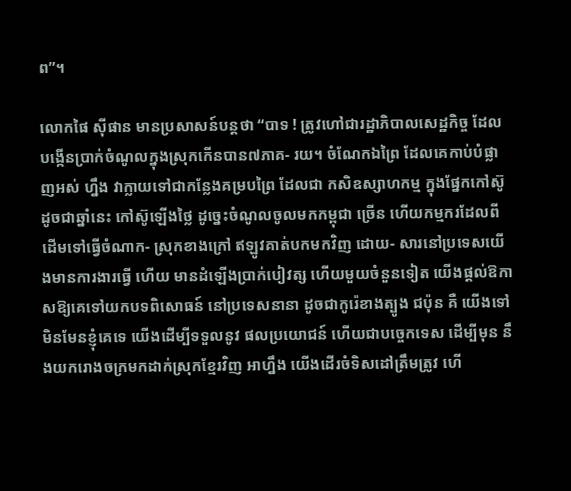ព”។

លោកផៃ ស៊ីផាន មានប្រសាសន៍បន្តថា “បាទ ! ត្រូវហៅជារដ្ឋាភិបាលសេដ្ឋកិច្ច ដែល បង្កើនប្រាក់ចំណូលក្នុងស្រុកកើនបាន៧ភាគ- រយ។ ចំណែកឯព្រៃ ដែលគេកាប់បំផ្លាញអស់ ហ្នឹង វាក្លាយទៅជាកន្លែងគម្របព្រៃ ដែលជា កសិឧស្សាហកម្ម ក្នុងផ្នែកកៅស៊ូ ដូចជាឆ្នាំនេះ កៅស៊ូឡើងថ្លៃ ដូច្នេះចំណូលចូលមកកម្ពុជា ច្រើន ហើយកម្មករដែលពីដើមទៅធ្វើចំណាក- ស្រុកខាងក្រៅ ឥឡូវគាត់បកមកវិញ ដោយ- សារនៅប្រទេសយើងមានការងារធ្វើ ហើយ មានដំឡើងប្រាក់បៀវត្ស ហើយមួយចំនួនទៀត យើងផ្តល់ឱកាសឱ្យគេទៅយកបទពិសោធន៍ នៅប្រទេសនានា ដូចជាកូរ៉េខាងត្បូង ជប៉ុន គឺ យើងទៅមិនមែនខ្ញុំគេទេ យើងដើម្បីទទួលនូវ ផលប្រយោជន៍ ហើយជាបច្ចេកទេស ដើម្បីមុន នឹងយករោងចក្រមកដាក់ស្រុកខ្មែរវិញ អាហ្នឹង យើងដើរចំទិសដៅត្រឹមត្រូវ ហើ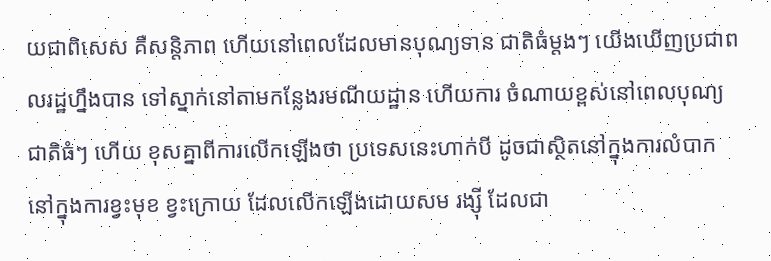យជាពិសេស គឺសន្តិភាព ហើយនៅពេលដែលមានបុណ្យទាន ជាតិធំម្តងៗ យើងឃើញប្រជាពលរដ្ឋហ្នឹងបាន ទៅស្នាក់នៅតាមកន្លែងរមណីយដ្ឋាន ហើយការ ចំណាយខ្ពស់នៅពេលបុណ្យជាតិធំៗ ហើយ ខុសគ្នាពីការលើកឡើងថា ប្រទេសនេះហាក់បី ដូចជាស្ថិតនៅក្នុងការលំបាក នៅក្នុងការខ្វះមុខ ខ្វះក្រោយ ដែលលើកឡើងដោយសម រង្ស៊ី ដែលជា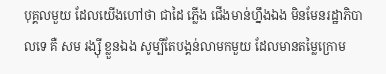បុគ្គលមួយ ដែលយើងហៅថា ជាដៃ ភ្លើង ជើងមាន់ហ្នឹងឯង មិនមែនរដ្ឋាភិបាលទេ គឺ សម រង្ស៊ី ខ្លួនឯង សូម្បីតែបង្គន់លាមកមួយ ដែលមានតម្លៃក្រោម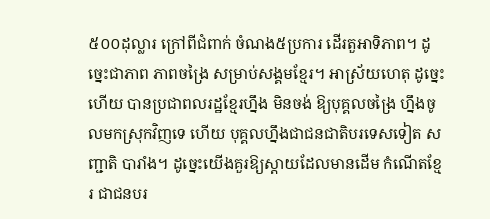៥០០ដុល្លារ ក្រៅពីជំពាក់ ចំណង៥ប្រការ ដើរតួអាទិភាព។ ដូច្នេះជាភាព ភាពចង្រៃ សម្រាប់សង្គមខ្មែរ។ អាស្រ័យហេតុ ដូច្នេះហើយ បានប្រជាពលរដ្ឋខ្មែរហ្នឹង មិនចង់ ឱ្យបុគ្គលចង្រៃ ហ្នឹងចូលមកស្រុកវិញទេ ហើយ បុគ្គលហ្នឹងជាជនជាតិបរទេសទៀត សញ្ជាតិ បារាំង។ ដូច្នេះយើងគួរឱ្យស្តាយដែលមានដើម កំណើតខ្មែរ ជាជនបរ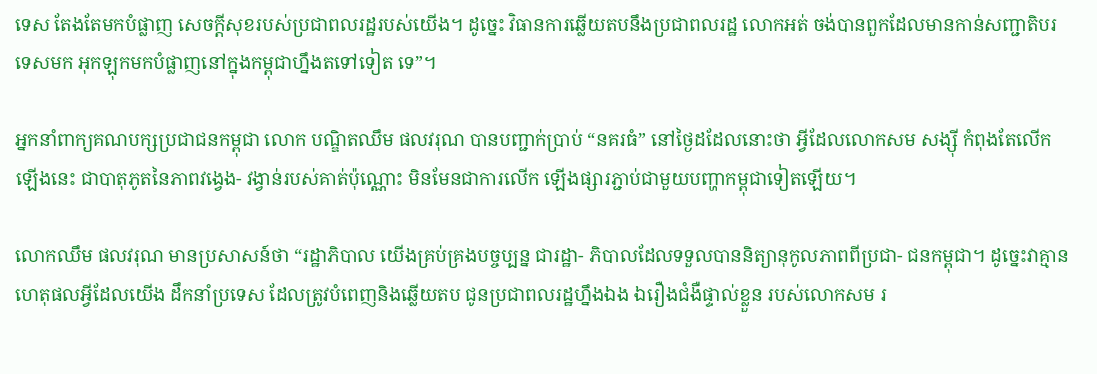ទេស តែងតែមកបំផ្លាញ សេចក្តីសុខរបស់ប្រជាពលរដ្ឋរបស់យើង។ ដូច្នេះ វិធានការឆ្លើយតបនឹងប្រជាពលរដ្ឋ លោកអត់ ចង់បានពួកដែលមានកាន់សញ្ជាតិបរទេសមក អុកឡុកមកបំផ្លាញនៅក្នុងកម្ពុជាហ្នឹងតទៅទៀត ទេ”។

អ្នកនាំពាក្យគណបក្សប្រជាជនកម្ពុជា លោក បណ្ឌិតឈឹម ផលវរុណ បានបញ្ជាក់ប្រាប់ “នគរធំ” នៅថ្ងៃដដែលនោះថា អ្វីដែលលោកសម សង្ស៊ី កំពុងតែលើកឡើងនេះ ជាបាតុភូតនៃភាពវង្វេង- វង្វាន់របស់គាត់ប៉ុណ្ណោះ មិនមែនជាការលើក ឡើងផ្សារភ្ជាប់ជាមួយបញ្ហាកម្ពុជាទៀតឡើយ។

លោកឈឹម ផលវរុណ មានប្រសាសន៍ថា “រដ្ឋាភិបាល យើងគ្រប់គ្រងបច្ចប្បន្ន ជារដ្ឋា- ភិបាលដែលទទួលបាននិត្យានុកូលភាពពីប្រជា- ជនកម្ពុជា។ ដូច្នេះវាគ្មានហេតុផលអ្វីដែលយើង ដឹកនាំប្រទេស ដែលត្រូវបំពេញនិងឆ្លើយតប ជូនប្រជាពលរដ្ឋហ្នឹងឯង ឯរឿងជំងឺផ្ទាល់ខ្លួន របស់លោកសម រ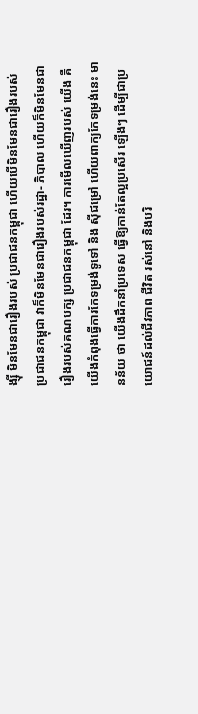ង្ស៊ី មិនមែនជារឿងរបស់ ប្រជាជនកម្ពុជា ហើយបើមិនមែនជារឿងរបស់ ប្រជាជនកម្ពុជា វាក៏មិនមែនជារឿងរបស់រដ្ឋា- ភិបាល ហើយក៏មិនមែនជារឿងរបស់គណបក្ស ប្រជាជនកម្ពុជា ដែរ។ ការមើលឃើញរបស់ យើង គឺយើងកំពុងធ្វើការកែទម្រង់ទូទៅ និង ស៊ីជម្រៅ ហើយពាក្យកែទម្រង់នេះ មានន័យ ថា យើងដឹកនាំប្រទេស ធ្វើឱ្យកាន់តែល្អប្រសើរ ឡើងៗ ដើម្បីជាប្រយោជន៍ដល់ជីវភាព ជីវិត រស់នៅ និងបរិ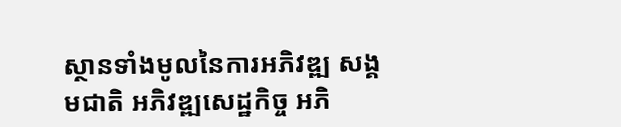ស្ថានទាំងមូលនៃការអភិវឌ្ឍ សង្គមជាតិ អភិវឌ្ឍសេដ្ឋកិច្ច អភិ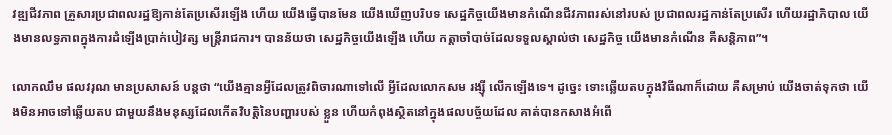វឌ្ឍជីវភាព គ្រួសារប្រជាពលរដ្ឋឱ្យកាន់តែប្រសើរឡើង ហើយ យើងធ្វើបានមែន យើងឃើញបរិបទ សេដ្ឋកិច្ចយើងមានកំណើនជីវភាពរស់នៅរបស់ ប្រជាពលរដ្ឋកាន់តែប្រសើរ ហើយរដ្ឋាភិបាល យើងមានលទ្ធភាពក្នុងការដំឡើងប្រាក់បៀវត្ស មន្ត្រីរាជការ។ បានន័យថា សេដ្ឋកិច្ចយើងឡើង ហើយ កត្តាចាំបាច់ដែលទទួលស្គាល់ថា សេដ្ឋកិច្ច យើងមានកំណើន គឺសន្តិភាព”។

លោកឈឹម ផលវរុណ មានប្រសាសន៍ បន្តថា “យើងគ្មានអ្វីដែលត្រូវពិចារណាទៅលើ អ្វីដែលលោកសម រង្ស៊ី លើកឡើងទេ។ ដូច្នេះ ទោះឆ្លើយតបក្នុងវិធីណាក៏ដោយ គឺសម្រាប់ យើងចាត់ទុកថា យើងមិនអាចទៅឆ្លើយតប ជាមួយនឹងមនុស្សដែលកើតវិបត្តិនៃបញ្ហារបស់ ខ្លួន ហើយកំពុងស្ថិតនៅក្នុងផលបច្ច័យដែល គាត់បានកសាងអំពើ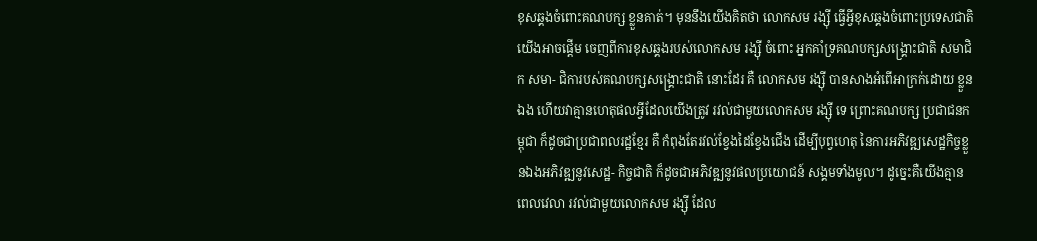ខុសឆ្គងចំពោះគណបក្ស ខ្លួនគាត់។ មុននឹងយើងគិតថា លោកសម រង្ស៊ី ធ្វើអ្វីខុសឆ្គងចំពោះប្រទេសជាតិ យើងអាចផ្តើម ចេញពីការខុសឆ្គងរបស់លោកសម រង្ស៊ី ចំពោះ អ្នកគាំទ្រគណបក្សសង្គ្រោះជាតិ សមាជិក សមា- ជិការបស់គណបក្សសង្គ្រោះជាតិ នោះដែរ គឺ លោកសម រង្ស៊ី បានសាងអំពើអាក្រក់ដោយ ខ្លួនឯង ហើយវាគ្មានហេតុផលអ្វីដែលយើងត្រូវ រវល់ជាមួយលោកសម រង្ស៊ី ទេ ព្រោះគណបក្ស ប្រជាជនកម្ពុជា ក៏ដូចជាប្រជាពលរដ្ឋខ្មែរ គឺ កំពុងតែរវល់ខ្វែងដៃខ្វែងជើង ដើម្បីបុព្វហេតុ នៃការអភិវឌ្ឍសេដ្ឋកិច្ចខ្លួនឯងអភិវឌ្ឍនូវសេដ្ឋ- កិច្ចជាតិ ក៏ដូចជាអភិវឌ្ឍនូវផលប្រយោជន៍ សង្គមទាំងមូល។ ដូច្នេះគឺយើងគ្មានពេលវេលា រវល់ជាមួយលោកសម រង្ស៊ី ដែល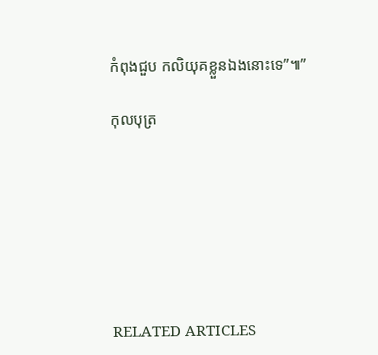កំពុងជួប កលិយុគខ្លួនឯងនោះទេ”៕”

កុលបុត្រ







RELATED ARTICLES